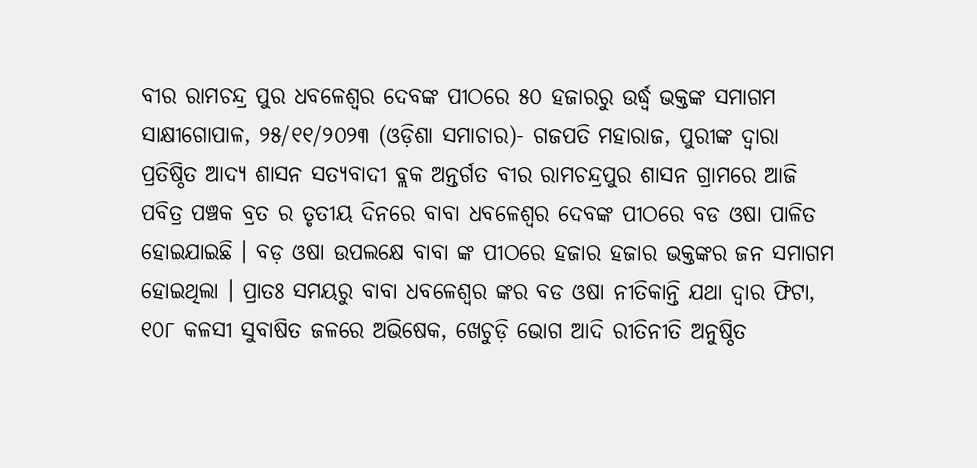ବୀର ରାମଚନ୍ଦ୍ର ପୁର ଧବଳେଶ୍ବର ଦେବଙ୍କ ପୀଠରେ ୫୦ ହଜାରରୁ ଉର୍ଦ୍ଧ୍ୱ ଭକ୍ତଙ୍କ ସମାଗମ
ସାକ୍ଷୀଗୋପାଳ, ୨୫/୧୧/୨୦୨୩ (ଓଡ଼ିଶା ସମାଚାର)- ଗଜପତି ମହାରାଜ, ପୁରୀଙ୍କ ଦ୍ୱାରା ପ୍ରତିଷ୍ଠିତ ଆଦ୍ୟ ଶାସନ ସତ୍ୟବାଦୀ ବ୍ଲକ ଅନ୍ତର୍ଗତ ବୀର ରାମଚନ୍ଦ୍ରପୁର ଶାସନ ଗ୍ରାମରେ ଆଜି ପବିତ୍ର ପଞ୍ଚକ ବ୍ରତ ର ତୃତୀୟ ଦିନରେ ବାବା ଧବଳେଶ୍ୱର ଦେବଙ୍କ ପୀଠରେ ବଡ ଓଷା ପାଳିତ ହୋଇଯାଇଛି । ବଡ଼ ଓଷା ଉପଲକ୍ଷେ ବାବା ଙ୍କ ପୀଠରେ ହଜାର ହଜାର ଭକ୍ତଙ୍କର ଜନ ସମାଗମ ହୋଇଥିଲା । ପ୍ରାତଃ ସମୟରୁ ବାବା ଧବଳେଶ୍ୱର ଙ୍କର ବଡ ଓଷା ନୀତିକାନ୍ତି ଯଥା ଦ୍ୱାର ଫିଟା, ୧୦୮ କଳସୀ ସୁବାଷିତ ଜଳରେ ଅଭିଷେକ, ଖେଚୁଡ଼ି ଭୋଗ ଆଦି ରୀତିନୀତି ଅନୁଷ୍ଠିତ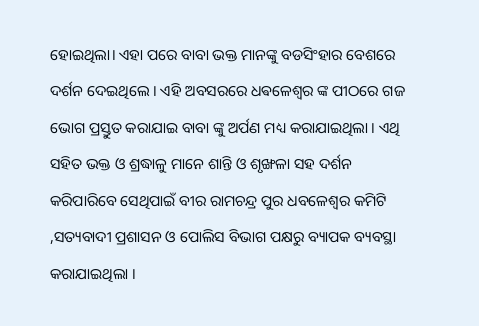ହୋଇଥିଲା। ଏହା ପରେ ବାବା ଭକ୍ତ ମାନଙ୍କୁ ବଡସିଂହାର ବେଶରେ ଦର୍ଶନ ଦେଇଥିଲେ । ଏହି ଅବସରରେ ଧଵଳେଶ୍ବର ଙ୍କ ପୀଠରେ ଗଜ ଭୋଗ ପ୍ରସ୍ତୁତ କରାଯାଇ ବାବା ଙ୍କୁ ଅର୍ପଣ ମଧ୍ୟ କରାଯାଇଥିଲା । ଏଥି ସହିତ ଭକ୍ତ ଓ ଶ୍ରଦ୍ଧାଳୁ ମାନେ ଶାନ୍ତି ଓ ଶୃଙ୍ଖଳା ସହ ଦର୍ଶନ କରିପାରିବେ ସେଥିପାଇଁ ବୀର ରାମଚନ୍ଦ୍ର ପୁର ଧବଳେଶ୍ବର କମିଟି ,ସତ୍ୟବାଦୀ ପ୍ରଶାସନ ଓ ପୋଲିସ ବିଭାଗ ପକ୍ଷରୁ ବ୍ୟାପକ ବ୍ୟବସ୍ଥା କରାଯାଇଥିଲା ।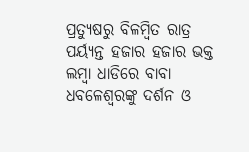ପ୍ରତ୍ୟୁଷରୁ ବିଳମ୍ବିତ ରାତ୍ର ପର୍ୟ୍ୟନ୍ତ ହଜାର ହଜାର ଭକ୍ତ ଲମ୍ବା ଧାଡିରେ ବାବା ଧବଳେଶ୍ୱରଙ୍କୁ ଦର୍ଶନ ଓ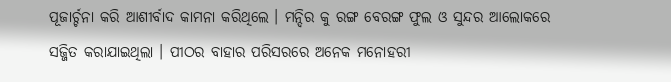ପୂଜାର୍ଚ୍ଚନା କରି ଆଶୀର୍ବାଦ କାମନା କରିଥିଲେ । ମନ୍ଦିର କୁ ରଙ୍ଗ ବେରଙ୍ଗ ଫୁଲ ଓ ସୁନ୍ଦର ଆଲୋକରେ ସଜ୍ଜିତ କରାଯାଇଥିଲା । ପୀଠର ବାହାର ପରିସରରେ ଅନେକ ମନୋହରୀ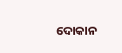ଦୋକାନ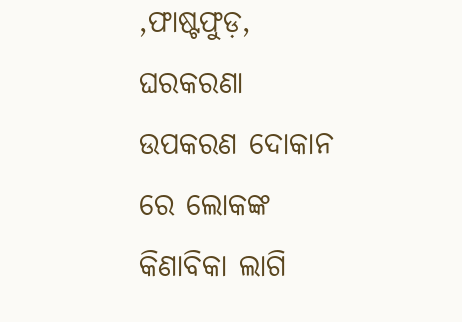,ଫାଷ୍ଟଫୁଡ଼, ଘରକରଣା ଉପକରଣ ଦୋକାନ ରେ ଲୋକଙ୍କ କିଣାବିକା ଲାଗି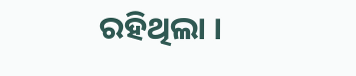ରହିଥିଲା ।